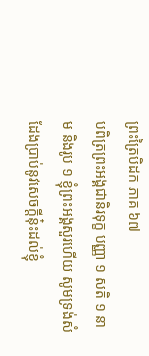ព្រះត្រៃបិដក ភាគ ៦៧
បពិត្រព្រះអង្គជានិរទុក្ខ បញ្ញា ១ សតិ ១ នាម និងរូប ១ ខ្ញុំព្រះអង្គសួរហើយ សូមទ្រង់សំដែងប្រាប់នូវសេចក្តីនុ៎ះដល់ខ្ញុំ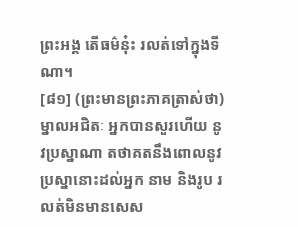ព្រះអង្គ តើធម៌នុ៎ះ រលត់ទៅក្នុងទីណា។
[៨១] (ព្រះមានព្រះភាគត្រាស់ថា) ម្នាលអជិតៈ អ្នកបានសួរហើយ នូវប្រស្នាណា តថាគតនឹងពោលនូវប្រស្នានោះដល់អ្នក នាម និងរូប រលត់មិនមានសេស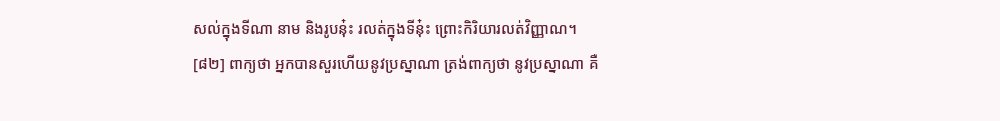សល់ក្នុងទីណា នាម និងរូបនុ៎ះ រលត់ក្នុងទីនុ៎ះ ព្រោះកិរិយារលត់វិញ្ញាណ។
[៨២] ពាក្យថា អ្នកបានសួរហើយនូវប្រស្នាណា ត្រង់ពាក្យថា នូវប្រស្នាណា គឺ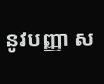នូវបញ្ញា ស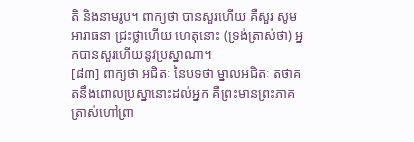តិ និងនាមរូប។ ពាក្យថា បានសួរហើយ គឺសួរ សូមអារាធនា ជ្រះថ្លាហើយ ហេតុនោះ (ទ្រង់ត្រាស់ថា) អ្នកបានសួរហើយនូវប្រស្នាណា។
[៨៣] ពាក្យថា អជិតៈ នៃបទថា ម្នាលអជិតៈ តថាគតនឹងពោលប្រស្នានោះដល់អ្នក គឺព្រះមានព្រះភាគត្រាស់ហៅព្រា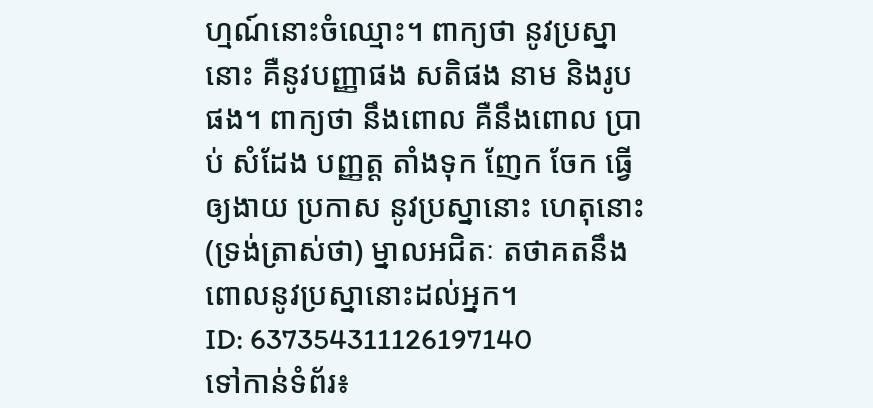ហ្មណ៍នោះចំឈ្មោះ។ ពាក្យថា នូវប្រស្នានោះ គឺនូវបញ្ញាផង សតិផង នាម និងរូបផង។ ពាក្យថា នឹងពោល គឺនឹងពោល ប្រាប់ សំដែង បញ្ញត្ត តាំងទុក ញែក ចែក ធ្វើឲ្យងាយ ប្រកាស នូវប្រស្នានោះ ហេតុនោះ (ទ្រង់ត្រាស់ថា) ម្នាលអជិតៈ តថាគតនឹងពោលនូវប្រស្នានោះដល់អ្នក។
ID: 637354311126197140
ទៅកាន់ទំព័រ៖